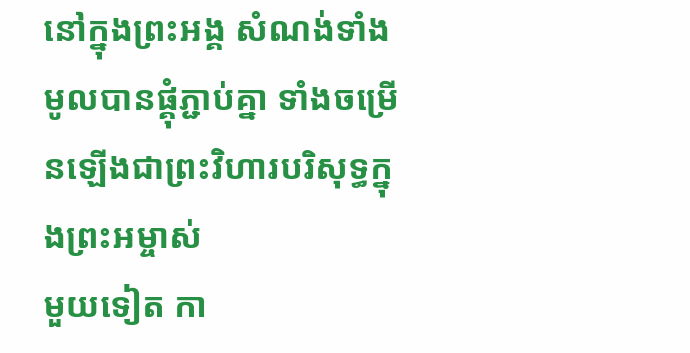នៅក្នុងព្រះអង្គ សំណង់ទាំងមូលបានផ្គុំភ្ជាប់គ្នា ទាំងចម្រើនឡើងជាព្រះវិហារបរិសុទ្ធក្នុងព្រះអម្ចាស់
មួយទៀត កា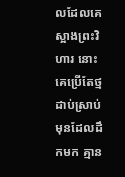លដែលគេស្អាងព្រះវិហារ នោះគេប្រើតែថ្មដាប់ស្រាប់មុនដែលដឹកមក គ្មាន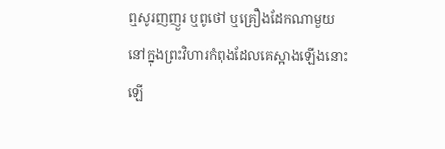ឮសូរញញួរ ឬពូថៅ ឬគ្រឿងដែកណាមួយ នៅក្នុងព្រះវិហារកំពុងដែលគេស្អាងឡើងនោះឡើ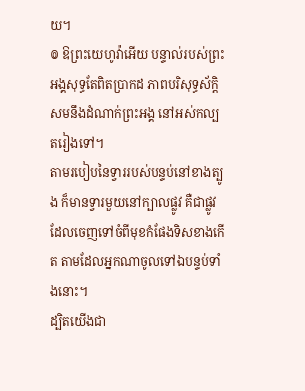យ។
៙ ឱព្រះយេហូវ៉ាអើយ បន្ទាល់របស់ព្រះអង្គសុទ្ធតែពិតប្រាកដ ភាពបរិសុទ្ធស័ក្ដិសមនឹងដំណាក់ព្រះអង្គ នៅអស់កល្បតរៀងទៅ។
តាមរបៀបនៃទ្វាររបស់បន្ទប់នៅខាងត្បូង ក៏មានទ្វារមួយនៅក្បាលផ្លូវ គឺជាផ្លូវដែលចេញទៅចំពីមុខកំផែងទិសខាងកើត តាមដែលអ្នកណាចូលទៅឯបន្ទប់ទាំងនោះ។
ដ្បិតយើងជា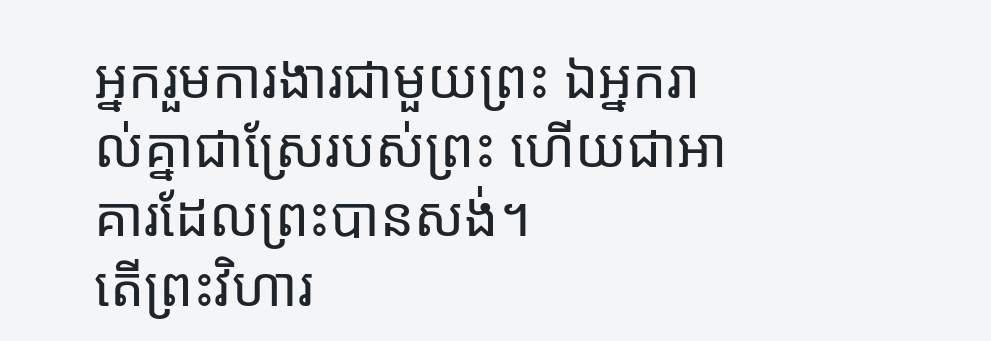អ្នករួមការងារជាមួយព្រះ ឯអ្នករាល់គ្នាជាស្រែរបស់ព្រះ ហើយជាអាគារដែលព្រះបានសង់។
តើព្រះវិហារ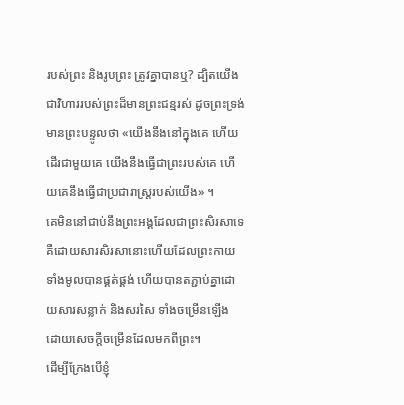របស់ព្រះ និងរូបព្រះ ត្រូវគ្នាបានឬ? ដ្បិតយើងជាវិហាររបស់ព្រះដ៏មានព្រះជន្មរស់ ដូចព្រះទ្រង់មានព្រះបន្ទូលថា «យើងនឹងនៅក្នុងគេ ហើយដើរជាមួយគេ យើងនឹងធ្វើជាព្រះរបស់គេ ហើយគេនឹងធ្វើជាប្រជារាស្ត្ររបស់យើង» ។
គេមិននៅជាប់នឹងព្រះអង្គដែលជាព្រះសិរសាទេ គឺដោយសារសិរសានោះហើយដែលព្រះកាយទាំងមូលបានផ្គត់ផ្គង់ ហើយបានតភ្ជាប់គ្នាដោយសារសន្លាក់ និងសរសៃ ទាំងចម្រើនឡើង ដោយសេចក្តីចម្រើនដែលមកពីព្រះ។
ដើម្បីក្រែងបើខ្ញុំ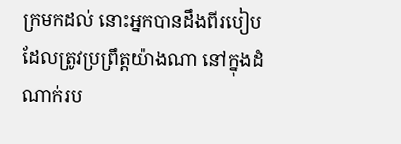ក្រមកដល់ នោះអ្នកបានដឹងពីរបៀបដែលត្រូវប្រព្រឹត្តយ៉ាងណា នៅក្នុងដំណាក់រប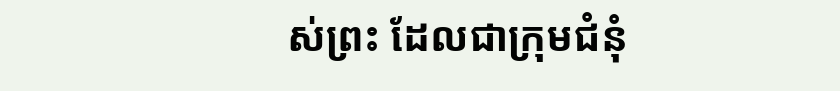ស់ព្រះ ដែលជាក្រុមជំនុំ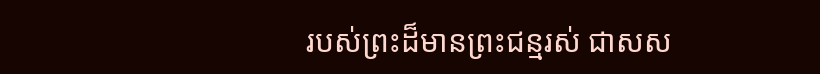របស់ព្រះដ៏មានព្រះជន្មរស់ ជាសស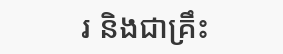រ និងជាគ្រឹះ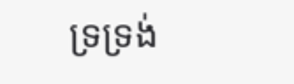ទ្រទ្រង់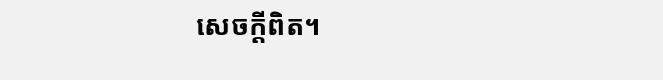សេចក្ដីពិត។